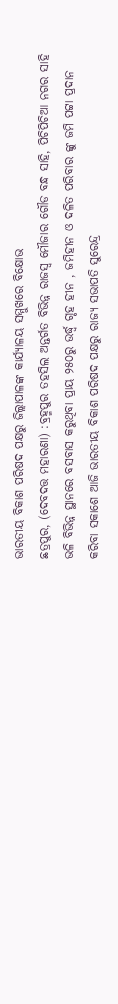ଭାରତୀୟ ବିକାଶ ପରିଷଦ ପକ୍ଷରୁ ଜିଲ୍ଲାପାଳଙ୍କ କାର୍ଯ୍ୟାଳୟ ସମ୍ମୁଖରେ ବିକ୍ଷୋଭ
ଛତ୍ରପୁର, (ଦେବଦତ୍ତ ମହାରଣା) :ବ୍ରହ୍ମପୁର ତହସିଲ ଅନ୍ତର୍ଗତ ବିଭିନ୍ନ ରାଜସ୍ୱ ମୌଜାର ଗୌଡ ବନ୍ଧ ସାହି, ପିଚିପିଚିଆ ନଗର ସାହି ଭଳି ବିଭିନ୍ନ ସ୍ଥାନରେ ବସବାସ କରୁଥିବା ପ୍ରାୟ ୨୫୦ରୁ ଉର୍ଦ୍ଧ୍ୱ ଗୃହ ହୀନ , ଜମିହୀନ ଓ ଦଳିତ ପରିବାର ଙ୍କୁ ଜମି ପଟ୍ଟା ପ୍ରଦାନ କରିବା ସକାଶେ ଆଜି ଭାରତୀୟ ବିକାଶ ପରିଷଦ ପକ୍ଷରୁ ରାଜ୍ୟ ସଭାପତି ସୁରେନ୍ଦ୍ର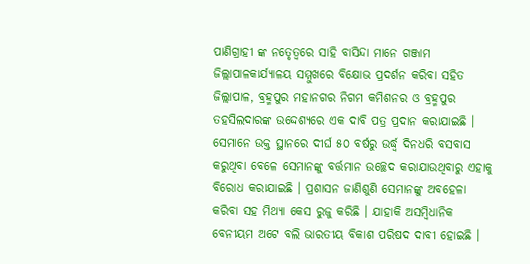ପାଣିଗ୍ରାହୀ ଙ୍କ ନତେୃତ୍ୱରେ ସାହି ବାସିନ୍ଦା ମାନେ ଗଞ୍ଜାମ ଜିଲ୍ଲାପାଳକାର୍ଯ୍ୟାଳୟ ସମ୍ମୁଖରେ ବିକ୍ଷୋଭ ପ୍ରଦର୍ଶନ କରିବା ସହିତ ଜିଲ୍ଲାପାଳ, ବ୍ରହ୍ମପୁର ମହାନଗର ନିଗମ କମିଶନର ଓ ବ୍ରହ୍ମପୁର ତହସିଲଦାରଙ୍କ ଉଦ୍ଦେଶ୍ୟରେ ଏକ ଦାବି ପତ୍ର ପ୍ରଦାନ କରାଯାଇଛି । ସେମାନେ ଉକ୍ତ ସ୍ଥାନରେ ଦୀର୍ଘ ୫୦ ବର୍ଷରୁ ଉର୍ଦ୍ଧ୍ୱ ଦିନଧରି ବସବାସ କରୁଥିବା ବେଳେ ସେମାନଙ୍କୁ ବର୍ତ୍ତମାନ ଉଚ୍ଛେଦ କରାଯାଉଥିବାରୁ ଏହାକୁ ବିରୋଧ କରାଯାଇଛି । ପ୍ରଶାସନ ଜାଣିଶୁଣି ସେମାନଙ୍କୁ ଅବହେଳା କରିବା ସହ ମିଥ୍ୟା କେସ ରୁଜୁ କରିଛି । ଯାହାକି ଅସମ୍ବିଧାନିକ ବେନୀୟମ ଅଟେ ବଲି ଭାରତୀୟ ବିକାଶ ପରିଷଦ ଦାବୀ ହୋଇଛି ।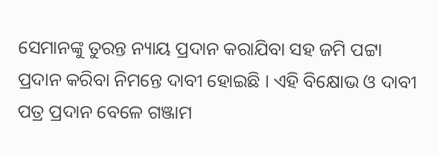ସେମାନଙ୍କୁ ତୁରନ୍ତ ନ୍ୟାୟ ପ୍ରଦାନ କରାଯିବା ସହ ଜମି ପଟ୍ଟା ପ୍ରଦାନ କରିବା ନିମନ୍ତେ ଦାବୀ ହୋଇଛି । ଏହି ବିକ୍ଷୋଭ ଓ ଦାବୀ ପତ୍ର ପ୍ରଦାନ ବେଳେ ଗଞ୍ଜାମ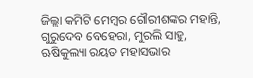ଜିଲ୍ଲା କମିଟି ମେମ୍ବର ଗୌରୀଶଙ୍କର ମହାନ୍ତି, ଗୁରୁଦେବ ବେହେରା, ମୁରଲି ସାହୁ, ଋଷିକୁଲ୍ୟା ରୟତ ମହାସଭାର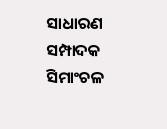ସାଧାରଣ ସମ୍ପାଦକ ସିମାଂଚଳ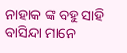ନାହାକ ଙ୍କ ବହୁ ସାହି ବାସିନ୍ଦା ମାନେ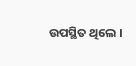ଉପସ୍ଥିତ ଥିଲେ ।